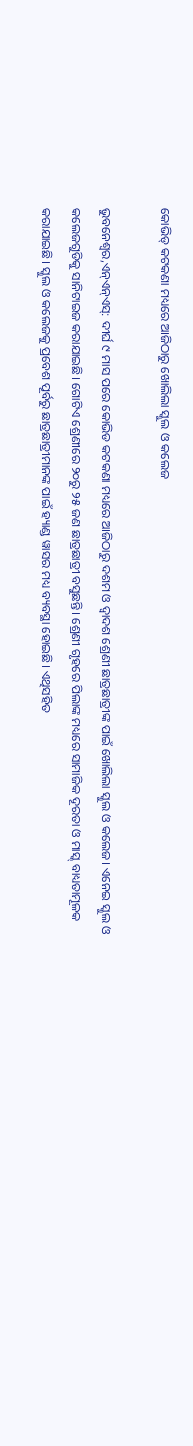କୋଭିଡ୍‌ କଟକଣା ମଧ୍ୟରେ ଆଜିଠାରୁ ଖୋଲିଲା ସ୍କୁଲ ଓ କଲେଜ

ଭୁବନେଶ୍ୱର,ଏନ୍ଏନ୍ଏସ୍: ଦୀର୍ଘ ୯ ମାସ ପରେ କୋଭିଡ କଟକଣା ମଧ୍ୟରେ ଆଜିଠାରୁ ଦଶମ ଓ ଦ୍ୱାଦଶ ଶ୍ରେଣୀ ଛାତ୍ରଛାତ୍ରୀଙ୍କ ପାଇଁ ଖୋଲିଲା ସ୍କୁଲ ଓ କଲେଜ। ଏନେଇ ସ୍କୁଲ ଓ କଲେଜଗୁଡିକୁ ସାନିଟାଇଜ କରାଯାଇଛି। ଗୋଟିଏ ଶ୍ରେଣୀରେ ୨୦ରୁ ୨୫ ଜଣ ଛାତ୍ରଛାତ୍ରୀ ବସୁଛନ୍ତି। ଶ୍ରେଣୀ ଗୃହରେ ପିଲାଙ୍କ ମଧ୍ୟରେ ସାମାଜିକ ଦୂରତା ଓ ମାସ୍କ୍ ବାଧ୍ୟତାମୂଳକ କରାଯାଇଛି। ସ୍କୁଲ ଓ କଲେଜକୁ ପ୍ରବେଶ ପୂର୍ବରୁ ଛାତ୍ରଛାତ୍ରୀମାନଙ୍କ ପାଇଁ ହ୍ୟାଣ୍ଡ ୱାସର ମଧ୍ୟ ବ୍ୟବସ୍ଥା ହୋଇଛି। ଏଥିସହିତ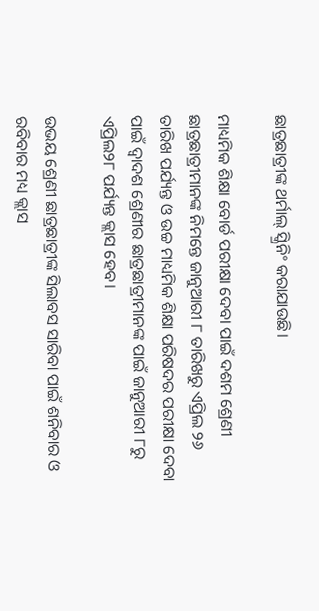ଛାତ୍ରଛାତ୍ରୀଙ୍କ ଥର୍ମାଲ୍‌ ସ୍କ୍ରିନିଂ କରାଯାଉଛି।

ମାଧ୍ୟମିକ ଶିକ୍ଷା ବୋର୍ଡ ପରୀକ୍ଷା ଦେବା ପାଇଁ ଦଶମ ଶ୍ରେଣୀ ଛାତ୍ରଛାତ୍ରୀମାନଙ୍କ ନିମନ୍ତେ ଜାନୁଆରୀ ୮ ତାରିଖରୁ ଏପ୍ରିଲ ୨୬ ତାରିଖ ପର୍ଯ୍ୟନ୍ତ ଓ ଉଚ୍ଚ ମାଧ୍ୟମିକ ଶିକ୍ଷା ପରିଷଦର ପରୀକ୍ଷା ଦେବା ପାଇଁ ଦ୍ୱାଦଶ ଶ୍ରେଣୀର ଛାତ୍ରଛାତ୍ରୀମାନଙ୍କ ପାଇଁ ଜାନୁଆରୀ ୮ରୁ ଏପ୍ରିଲ୨୮ ପର୍ଯ୍ୟନ୍ତ କ୍ଲାସ ହେବ।

ଉଭୟ ଶ୍ରେଣୀ ଛାତ୍ରଛାତ୍ରୀଙ୍କ ସିଲାବସ ସାରିବା ପାଇଁ ଶନିବାର ଓ ରବିବାର ମଧ୍ୟ କ୍ଲାସ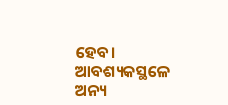ହେବ। ଆବଶ୍ୟକସ୍ଥଳେ ଅନ୍ୟ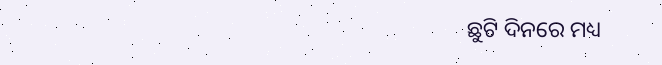ଛୁଟି ଦିନରେ ମଧ୍ୟ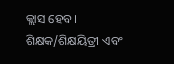କ୍ଲାସ ହେବ। ଶିକ୍ଷକ/ଶିକ୍ଷୟିତ୍ରୀ ଏବଂ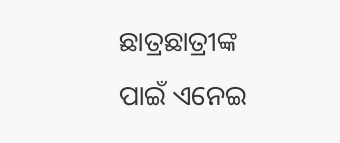ଛାତ୍ରଛାତ୍ରୀଙ୍କ ପାଇଁ ଏନେଇ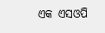ଏକ ଏସଓପି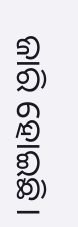ଜାରି ହୋଇଛି।